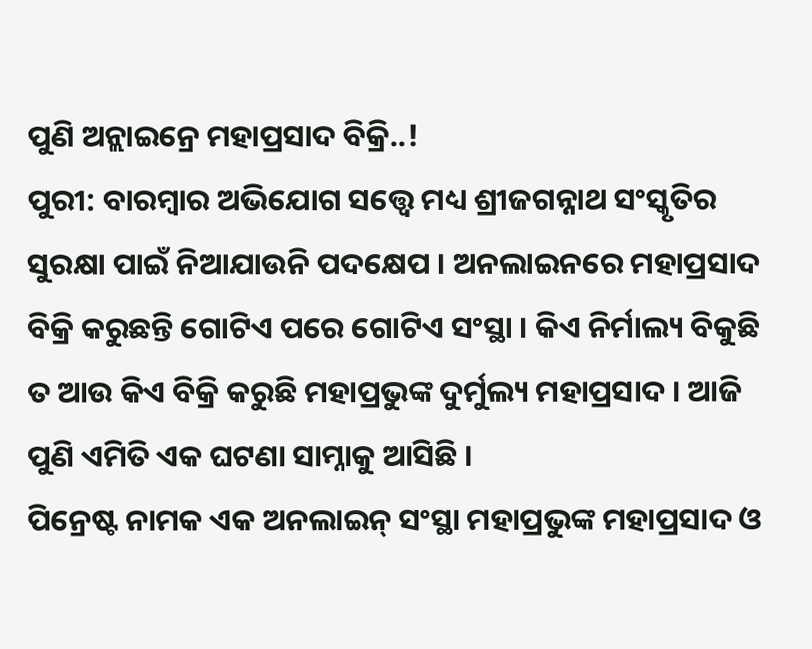ପୁଣି ଅନ୍ଲାଇନ୍ରେ ମହାପ୍ରସାଦ ବିକ୍ରି..!
ପୁରୀ: ବାରମ୍ବାର ଅଭିଯୋଗ ସତ୍ତ୍ୱେ ମଧ୍ୟ ଶ୍ରୀଜଗନ୍ନାଥ ସଂସ୍କୃତିର ସୁରକ୍ଷା ପାଇଁ ନିଆଯାଉନି ପଦକ୍ଷେପ । ଅନଲାଇନରେ ମହାପ୍ରସାଦ ବିକ୍ରି କରୁଛନ୍ତି ଗୋଟିଏ ପରେ ଗୋଟିଏ ସଂସ୍ଥା । କିଏ ନିର୍ମାଲ୍ୟ ବିକୁଛି ତ ଆଉ କିଏ ବିକ୍ରି କରୁଛି ମହାପ୍ରଭୁଙ୍କ ଦୁର୍ମୁଲ୍ୟ ମହାପ୍ରସାଦ । ଆଜି ପୁଣି ଏମିତି ଏକ ଘଟଣା ସାମ୍ନାକୁ ଆସିଛି ।
ପିନ୍ରେଷ୍ଟ ନାମକ ଏକ ଅନଲାଇନ୍ ସଂସ୍ଥା ମହାପ୍ରଭୁଙ୍କ ମହାପ୍ରସାଦ ଓ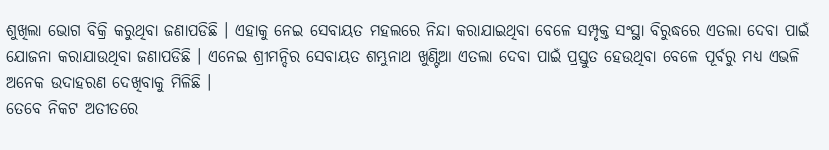ଶୁଖିଲା ଭୋଗ ବିକ୍ରି କରୁଥିବା ଜଣାପଡିଛି । ଏହାକୁ ନେଇ ସେବାୟତ ମହଲରେ ନିନ୍ଦା କରାଯାଇଥିବା ବେଳେ ସମ୍ପୃକ୍ତ ସଂସ୍ଥା ବିରୁଦ୍ଧରେ ଏତଲା ଦେବା ପାଇଁ ଯୋଜନା କରାଯାଉଥିବା ଜଣାପଡିଛି । ଏନେଇ ଶ୍ରୀମନ୍ଦିର ସେବାୟତ ଶମ୍ଭୁନାଥ ଖୁଣ୍ଟିଆ ଏତଲା ଦେବା ପାଇଁ ପ୍ରସ୍ତୁତ ହେଉଥିବା ବେଳେ ପୂର୍ବରୁ ମଧ୍ୟ ଏଭଳି ଅନେକ ଉଦାହରଣ ଦେଖିବାକୁ ମିଳିଛି ।
ତେବେ ନିକଟ ଅତୀତରେ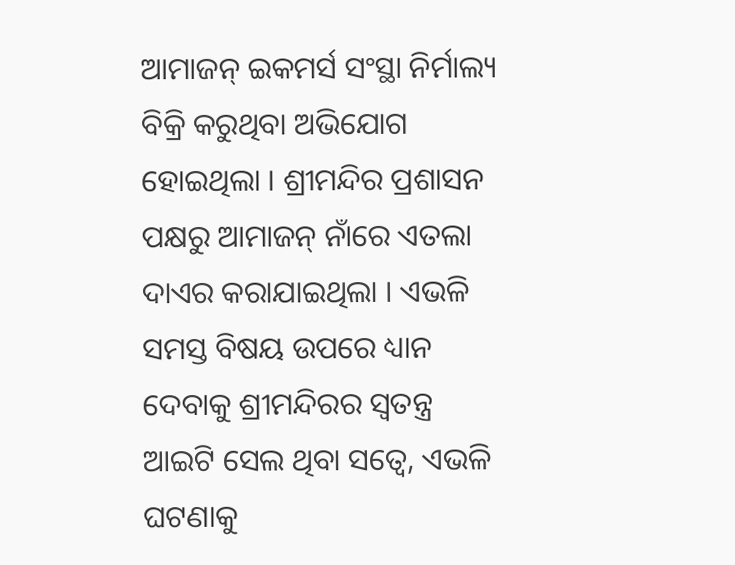ଆମାଜନ୍ ଇକମର୍ସ ସଂସ୍ଥା ନିର୍ମାଲ୍ୟ ବିକ୍ରି କରୁଥିବା ଅଭିଯୋଗ ହୋଇଥିଲା । ଶ୍ରୀମନ୍ଦିର ପ୍ରଶାସନ ପକ୍ଷରୁ ଆମାଜନ୍ ନାଁରେ ଏତଲା ଦାଏର କରାଯାଇଥିଲା । ଏଭଳି ସମସ୍ତ ବିଷୟ ଉପରେ ଧ୍ୟାନ ଦେବାକୁ ଶ୍ରୀମନ୍ଦିରର ସ୍ୱତନ୍ତ୍ର ଆଇଟି ସେଲ ଥିବା ସତ୍ୱେ, ଏଭଳି ଘଟଣାକୁ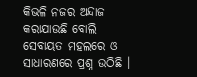କିଭଳି ନଜର ଅନ୍ଦାଜ କରାଯାଉଛି ବୋଲି ସେବାୟତ ମହଲରେ ଓ ସାଧାରଣରେ ପ୍ରଶ୍ନ ଉଠିଛି ।